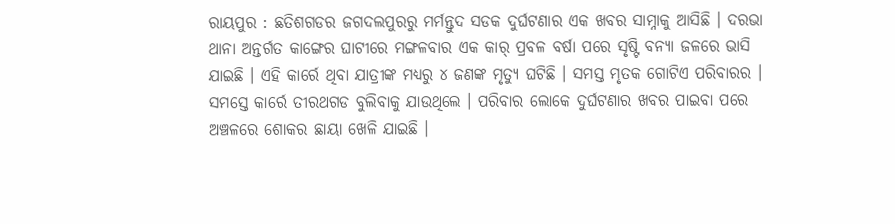ରାୟପୁର : ଛତିଶଗଡର ଜଗଦଲପୁରରୁ ମର୍ମନ୍ତୁଦ ସଡକ ଦୁର୍ଘଟଣାର ଏକ ଖବର ସାମ୍ନାକୁ ଆସିଛି । ଦରଭା ଥାନା ଅନ୍ତର୍ଗତ କାଙ୍ଗେର ଘାଟୀରେ ମଙ୍ଗଳବାର ଏକ କାର୍ ପ୍ରବଳ ବର୍ଷା ପରେ ସୃଷ୍ଟି ବନ୍ୟା ଜଳରେ ଭାସି ଯାଇଛି । ଏହି କାର୍ରେ ଥିବା ଯାତ୍ରୀଙ୍କ ମଧ୍ୟରୁ ୪ ଜଣଙ୍କ ମୃତ୍ୟୁ ଘଟିଛି । ସମସ୍ତ ମୃତକ ଗୋଟିଏ ପରିବାରର । ସମସ୍ତେ କାର୍ରେ ତୀରଥଗଡ ବୁଲିବାକୁ ଯାଉଥିଲେ । ପରିବାର ଲୋକେ ଦୁର୍ଘଟଣାର ଖବର ପାଇବା ପରେ ଅଞ୍ଚଳରେ ଶୋକର ଛାୟା ଖେଳି ଯାଇଛି ।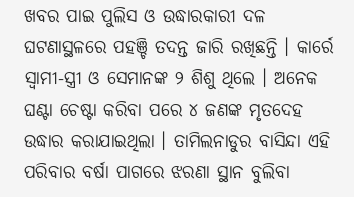ଖବର ପାଇ ପୁଲିସ ଓ ଉଦ୍ଧାରକାରୀ ଦଳ ଘଟଣାସ୍ଥଳରେ ପହଞ୍ଚି ତଦନ୍ତ ଜାରି ରଖିଛନ୍ତି । କାର୍ରେ ସ୍ୱାମୀ-ସ୍ତ୍ରୀ ଓ ସେମାନଙ୍କ ୨ ଶିଶୁ ଥିଲେ । ଅନେକ ଘଣ୍ଟା ଚେଷ୍ଟା କରିବା ପରେ ୪ ଜଣଙ୍କ ମୃତଦେହ ଉଦ୍ଧାର କରାଯାଇଥିଲା । ତାମିଲନାଡୁର ବାସିନ୍ଦା ଏହି ପରିବାର ବର୍ଷା ପାଗରେ ଝରଣା ସ୍ଥାନ ବୁଲିବା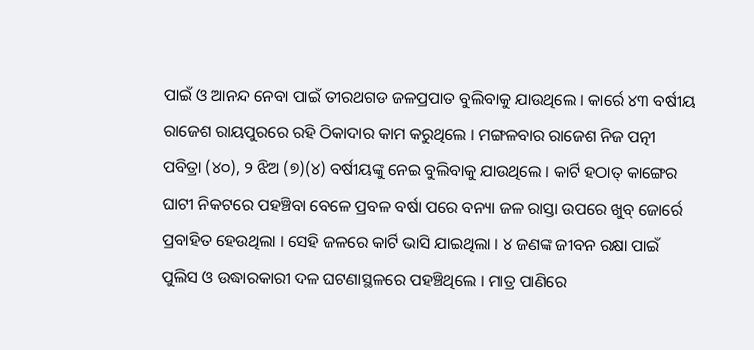ପାଇଁ ଓ ଆନନ୍ଦ ନେବା ପାଇଁ ତୀରଥଗଡ ଜଳପ୍ରପାତ ବୁଲିବାକୁ ଯାଉଥିଲେ । କାର୍ରେ ୪୩ ବର୍ଷୀୟ ରାଜେଶ ରାୟପୁରରେ ରହି ଠିକାଦାର କାମ କରୁଥିଲେ । ମଙ୍ଗଳବାର ରାଜେଶ ନିଜ ପତ୍ନୀ ପବିତ୍ରା (୪୦), ୨ ଝିଅ (୭)(୪) ବର୍ଷୀୟଙ୍କୁ ନେଇ ବୁଲିବାକୁ ଯାଉଥିଲେ । କାର୍ଟି ହଠାତ୍ କାଙ୍ଗେର ଘାଟୀ ନିକଟରେ ପହଞ୍ଚିବା ବେଳେ ପ୍ରବଳ ବର୍ଷା ପରେ ବନ୍ୟା ଜଳ ରାସ୍ତା ଉପରେ ଖୁବ୍ ଜୋର୍ରେ ପ୍ରବାହିତ ହେଉଥିଲା । ସେହି ଜଳରେ କାର୍ଟି ଭାସି ଯାଇଥିଲା । ୪ ଜଣଙ୍କ ଜୀବନ ରକ୍ଷା ପାଇଁ ପୁଲିସ ଓ ଉଦ୍ଧାରକାରୀ ଦଳ ଘଟଣାସ୍ଥଳରେ ପହଞ୍ଚିଥିଲେ । ମାତ୍ର ପାଣିରେ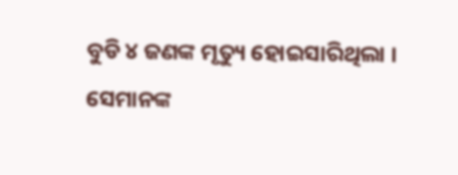ବୁଡି ୪ ଜଣଙ୍କ ମୃତ୍ୟୁ ହୋଇସାରିଥିଲା । ସେମାନଙ୍କ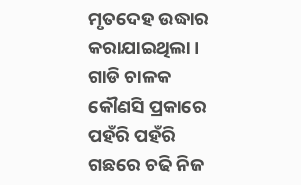ମୃତଦେହ ଉଦ୍ଧାର କରାଯାଇଥିଲା । ଗାଡି ଚାଳକ କୌଣସି ପ୍ରକାରେ ପହଁରି ପହଁରି ଗଛରେ ଚଢି ନିଜ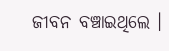ଜୀବନ ବଞ୍ଚାଇଥିଲେ ।